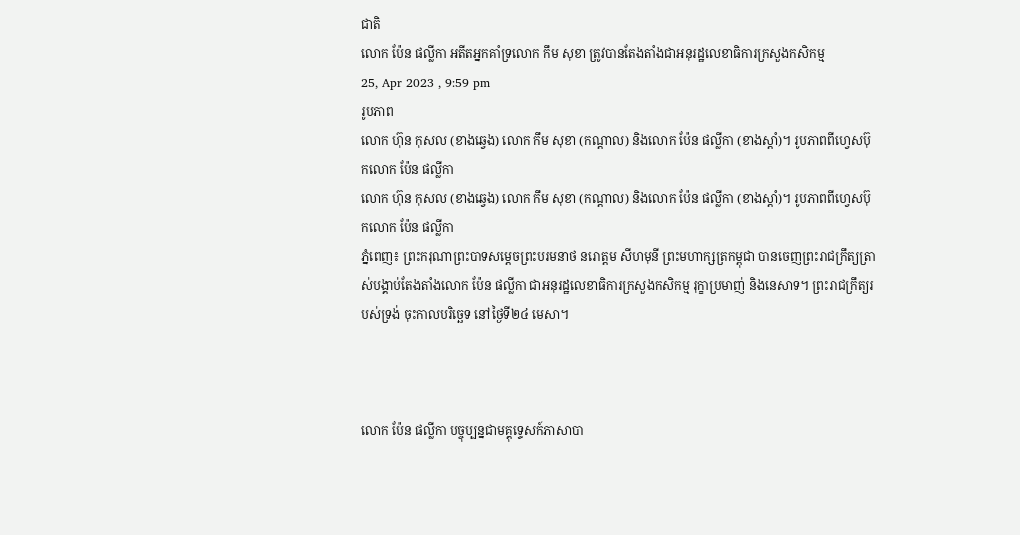ជាតិ
លោក ប៉ែន ផល្លីកា អតីតអ្នកគាំទ្រលោក កឹម សុខា ត្រូវបានតែងតាំងជាអនុរដ្ឋលេខាធិការក្រសួងកសិកម្ម
25, Apr 2023 , 9:59 pm
រូបភាព
លោក ហ៊ុន កុសល (ខាងឆ្វេង) លោក កឹម សុខា (កណ្ដាល) និងលោក ប៉ែន ផល្លីកា (ខាងស្ដាំ)។ រូបភាពពីហ្វេសប៊ុកលោក ប៉ែន ផល្លីកា
លោក ហ៊ុន កុសល (ខាងឆ្វេង) លោក កឹម សុខា (កណ្ដាល) និងលោក ប៉ែន ផល្លីកា (ខាងស្ដាំ)។ រូបភាពពីហ្វេសប៊ុកលោក ប៉ែន ផល្លីកា
ភ្នំពេញ៖ ព្រះករុណាព្រះបាទសម្តេចព្រះបរមនាថ នរោត្តម សីហមុនី ព្រះមហាក្សត្រកម្ពុជា បានចេញព្រះរាជក្រឹត្យត្រាស់បង្គាប់តែងតាំងលោក ប៉ែន ផល្លីកា ជាអនុរដ្ឋលេខាធិការក្រសួងកសិកម្ម រុក្ខាប្រមាញ់ និងនេសាទ។ ព្រះរាជក្រឹត្យរបស់ទ្រង់ ចុះកាលបរិច្ឆេទ នៅថ្ងៃទី២៤ មេសា។



លោក ប៉ែន ផល្លីកា បច្ចុប្បន្នជាមគ្គុទ្ទេសក៍ភាសាបា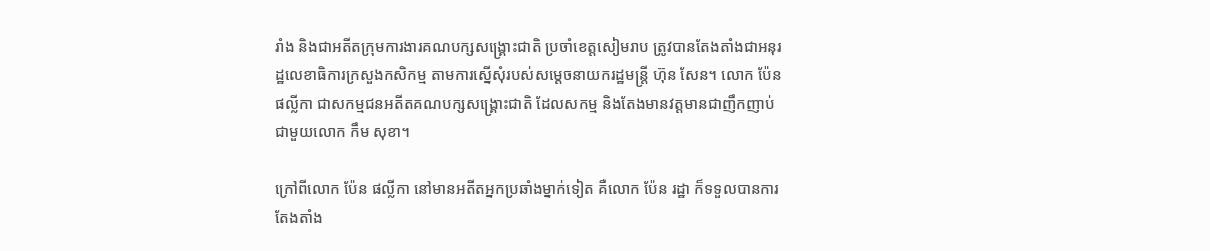រាំង និងជាអតីតក្រុមការងារគណបក្សសង្រ្គោះជាតិ ប្រចាំខេត្តសៀមរាប ត្រូវបានតែងតាំងជាអនុរដ្ឋលេខាធិការក្រសួងកសិកម្ម តាមការស្នើសុំរបស់សម្ដេចនាយករដ្ឋមន្រ្តី ហ៊ុន សែន។ លោក ប៉ែន ផល្លីកា ជាសកម្មជនអតីតគណបក្សសង្រ្គោះជាតិ ដែលសកម្ម និងតែងមានវត្តមានជាញឹកញាប់ជាមួយលោក កឹម សុខា។

ក្រៅពីលោក ប៉ែន ផល្លីកា នៅមានអតីតអ្នកប្រឆាំងម្នាក់ទៀត គឺលោក ប៉ែន រដ្ឋា ក៏ទទួលបានការតែងតាំង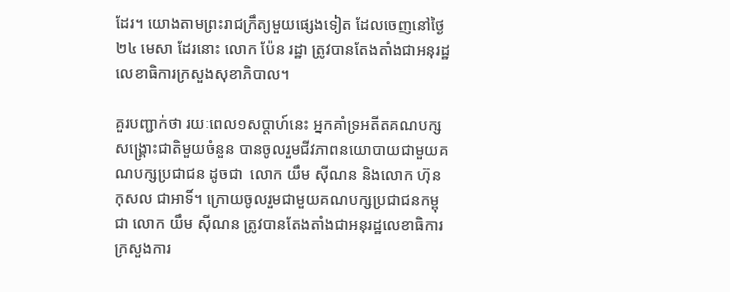ដែរ។ យោងតាមព្រះរាជក្រឹត្យមួយផ្សេងទៀត ដែលចេញនៅថ្ងៃ២៤ មេសា ដែរនោះ លោក ប៉ែន រដ្ឋា ត្រូវបានតែងតាំងជាអនុរដ្ឋលេខាធិការក្រសួងសុខាភិបាល។

គួរបញ្ជាក់ថា រយៈពេល១សប្ដាហ៍នេះ អ្នកគាំទ្រអតីតគណបក្សសង្រ្គោះជាតិមួយចំនួន បានចូលរួមជីវភាពនយោបាយជាមួយគណបក្សប្រជាជន ដូចជា  លោក យឹម ស៊ីណន និងលោក ហ៊ុន កុសល ជាអាទិ៍។ ក្រោយចូលរួមជាមួយគណបក្សប្រជាជនកម្ពុជា លោក យឹម ស៊ីណន ត្រូវបានតែងតាំងជាអនុរដ្ឋលេខាធិការក្រសួងការ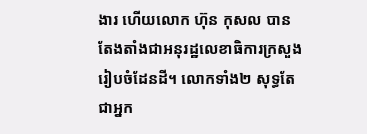ងារ ហើយលោក ហ៊ុន កុសល បានតែងតាំងជាអនុរដ្ឋលេខាធិការក្រសួងរៀបចំដែនដី។ លោកទាំង២ សុទ្ធតែជាអ្នក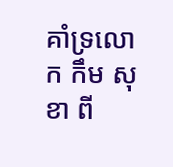គាំទ្រលោក កឹម សុខា ពី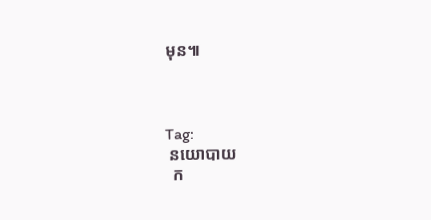មុន៕



Tag:
 នយោបាយ
  ក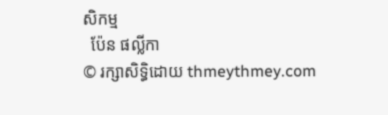សិកម្ម
  ប៉ែន ផល្លីកា
© រក្សាសិទ្ធិដោយ thmeythmey.com